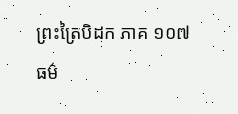ព្រះត្រៃបិដក ភាគ ១០៧
ធម៌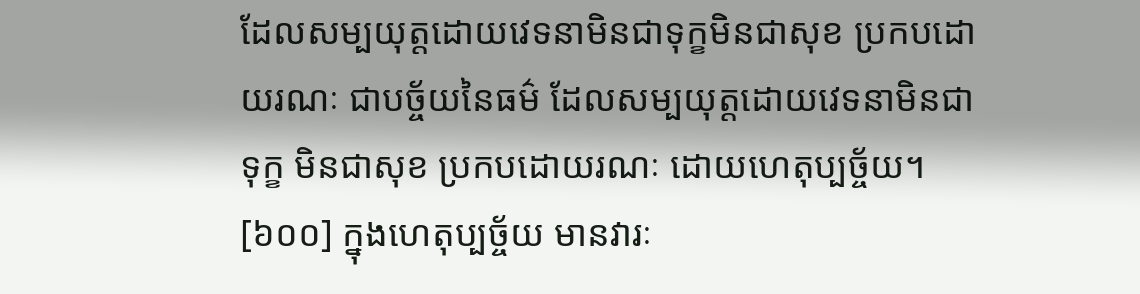ដែលសម្បយុត្តដោយវេទនាមិនជាទុក្ខមិនជាសុខ ប្រកបដោយរណៈ ជាបច្ច័យនៃធម៌ ដែលសម្បយុត្តដោយវេទនាមិនជាទុក្ខ មិនជាសុខ ប្រកបដោយរណៈ ដោយហេតុប្បច្ច័យ។
[៦០០] ក្នុងហេតុប្បច្ច័យ មានវារៈ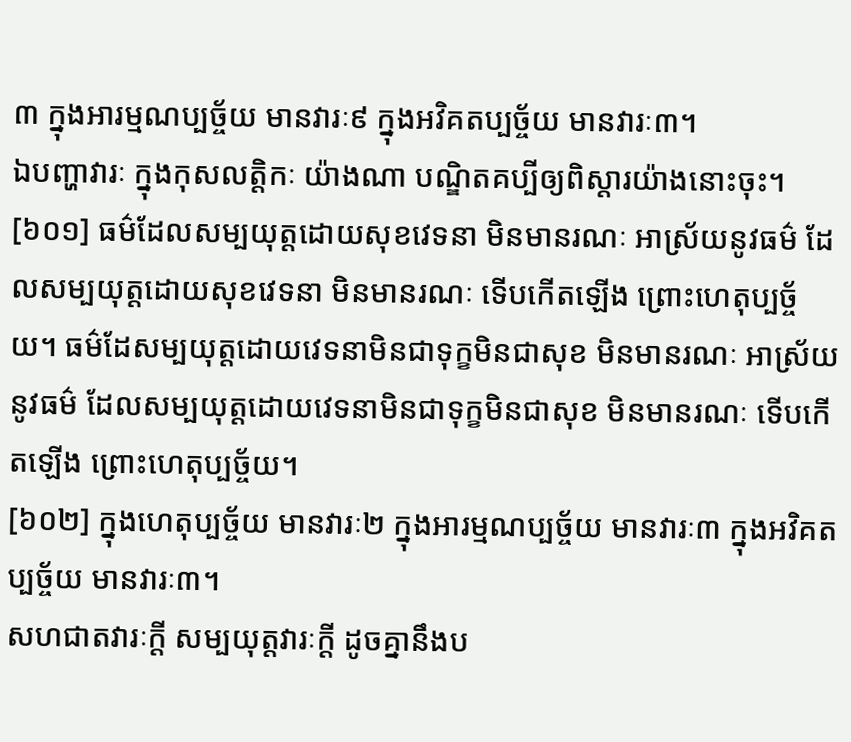៣ ក្នុងអារម្មណប្បច្ច័យ មានវារៈ៩ ក្នុងអវិគតប្បច្ច័យ មានវារៈ៣។
ឯបញ្ហាវារៈ ក្នុងកុសលត្តិកៈ យ៉ាងណា បណ្ឌិតគប្បីឲ្យពិស្តារយ៉ាងនោះចុះ។
[៦០១] ធម៌ដែលសម្បយុត្តដោយសុខវេទនា មិនមានរណៈ អាស្រ័យនូវធម៌ ដែលសម្បយុត្តដោយសុខវេទនា មិនមានរណៈ ទើបកើតឡើង ព្រោះហេតុប្បច្ច័យ។ ធម៌ដែសម្បយុត្តដោយវេទនាមិនជាទុក្ខមិនជាសុខ មិនមានរណៈ អាស្រ័យនូវធម៌ ដែលសម្បយុត្តដោយវេទនាមិនជាទុក្ខមិនជាសុខ មិនមានរណៈ ទើបកើតឡើង ព្រោះហេតុប្បច្ច័យ។
[៦០២] ក្នុងហេតុប្បច្ច័យ មានវារៈ២ ក្នុងអារម្មណប្បច្ច័យ មានវារៈ៣ ក្នុងអវិគតប្បច្ច័យ មានវារៈ៣។
សហជាតវារៈក្តី សម្បយុត្តវារៈក្តី ដូចគ្នានឹងប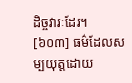ដិច្ចវារៈដែរ។
[៦០៣] ធម៌ដែលសម្បយុត្តដោយ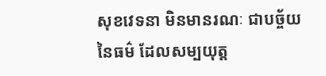សុខវេទនា មិនមានរណៈ ជាបច្ច័យនៃធម៌ ដែលសម្បយុត្ត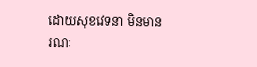ដោយសុខវេទនា មិនមានរណៈ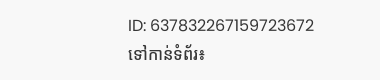ID: 637832267159723672
ទៅកាន់ទំព័រ៖